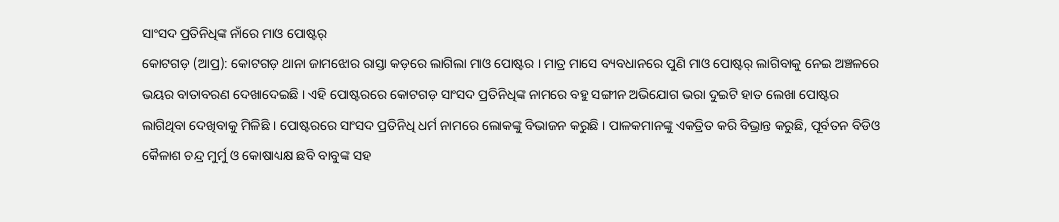ସାଂସଦ ପ୍ରତିନିଧିଙ୍କ ନାଁରେ ମାଓ ପୋଷ୍ଟର୍
କୋଟଗଡ଼ (ଆପ୍ର): କୋଟଗଡ଼ ଥାନା ଜାମଝୋର ରାସ୍ତା କଡ଼ରେ ଲାଗିଲା ମାଓ ପୋଷ୍ଟର । ମାତ୍ର ମାସେ ବ୍ୟବଧାନରେ ପୁଣି ମାଓ ପୋଷ୍ଟର୍ ଲାଗିବାକୁ ନେଇ ଅଞ୍ଚଳରେ ଭୟର ବାତାବରଣ ଦେଖାଦେଇଛି । ଏହି ପୋଷ୍ଟରରେ କୋଟଗଡ଼ ସାଂସଦ ପ୍ରତିନିଧିଙ୍କ ନାମରେ ବହୁ ସଙ୍ଗୀନ ଅଭିଯୋଗ ଭରା ଦୁଇଟି ହାତ ଲେଖା ପୋଷ୍ଟର ଲାଗିଥିବା ଦେଖିବାକୁ ମିଳିଛି । ପୋଷ୍ଟରରେ ସାଂସଦ ପ୍ରତିନିଧି ଧର୍ମ ନାମରେ ଲୋକଙ୍କୁ ବିଭାଜନ କରୁଛି । ପାଳକମାନଙ୍କୁ ଏକତ୍ରିତ କରି ବିଭ୍ରାନ୍ତ କରୁଛି, ପୂର୍ବତନ ବିଡିଓ କୈଳାଶ ଚନ୍ଦ୍ର ମୁର୍ମୁ ଓ କୋଷାଧ୍ୟକ୍ଷ ଛବି ବାବୁଙ୍କ ସହ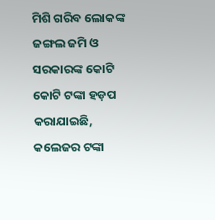ମିଶି ଗରିବ ଲୋକଙ୍କ ଜଙ୍ଗଲ ଜମି ଓ ସରକାରଙ୍କ କୋଟି କୋଟି ଟଙ୍କା ହଡ଼ପ କରାଯାଇଛି, କଲେଜର ଟଙ୍କା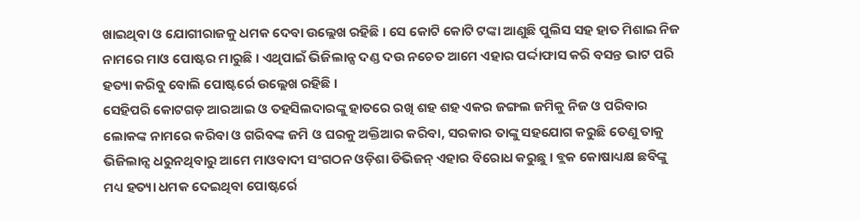ଖାଇଥିବା ଓ ଯୋଗୀରାଜକୁ ଧମକ ଦେବା ଉଲ୍ଲେଖ ରହିଛି । ସେ କୋଟି କୋଟି ଟଙ୍କା ଆଣୁଛି ପୁଲିସ ସହ ହାତ ମିଶାଇ ନିଜ ନାମରେ ମାଓ ପୋଷ୍ଟର ମାରୁଛି । ଏଥିପାଇଁ ଭିଜିଲାନ୍ସ ଦଣ୍ଡ ଦଉ ନଚେତ ଆମେ ଏହାର ପର୍ଦ୍ଦାଫାସ କରି ବସନ୍ତ ଭାଟ ପରି ହତ୍ୟା କରିବୁ ବୋଲି ପୋଷ୍ଟର୍ରେ ଉଲ୍ଲେଖ ରହିଛି ।
ସେହିପରି କୋଟଗଡ଼ ଆରଆଇ ଓ ତହସିଲଦାରଙ୍କୁ ହାତରେ ରଖି ଶହ ଶହ ଏକର ଜଙ୍ଗଲ ଜମିକୁ ନିଜ ଓ ପରିବାର ଲୋକଙ୍କ ନାମରେ କରିବା ଓ ଗରିବଙ୍କ ଜମି ଓ ଘରକୁ ଅକ୍ତିଆର କରିବା, ସରକାର ତାଙ୍କୁ ସହଯୋଗ କରୁଛି ତେଣୁ ତାକୁ ଭିଜିଲାନ୍ସ ଧରୁନଥିବାରୁ ଆମେ ମାଓବାଦୀ ସଂଗଠନ ଓଡ଼ିଶା ଡିଭିଜନ୍ ଏହାର ବିରୋଧ କରୁଛୁ । ବ୍ଲକ କୋଷାଧ୍ୟକ୍ଷ ଛବିଙ୍କୁ ମଧ୍ୟ ହତ୍ୟା ଧମକ ଦେଇଥିବା ପୋଷ୍ଟର୍ରେ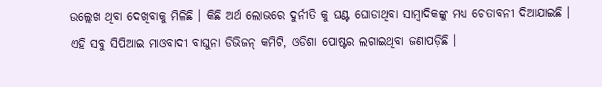ଉଲ୍ଲେଖ ଥିବା ଦେଖିବାକୁ ମିଳିଛି । କିଛି ଅର୍ଥ ଲୋଭରେ ଦୁର୍ନୀତି କୁ ଘଣ୍ଟ ଘୋଡାଥିବା ସାମ୍ବାଦିକଙ୍କୁ ମଧ୍ୟ ଚେତାବନୀ ଦିଆଯାଇଛି ।
ଏହି ସବୁ ସିପିଆଇ ମାଓବାଦୀ ବାଘୁନା ଡିଭିଜନ୍ କମିଟି, ଓଡିଶା ପୋଷ୍ଟର ଲଗାଇଥିବା ଜଣାପଡ଼ିଛି ।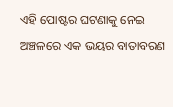ଏହି ପୋଷ୍ଟର ଘଟଣାକୁ ନେଇ ଅଞ୍ଚଳରେ ଏକ ଭୟର ବାତାବରଣ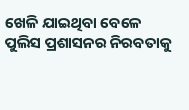ଖେଳି ଯାଇଥିବା ବେଳେ ପୁଲିସ ପ୍ରଶାସନର ନିରବତାକୁ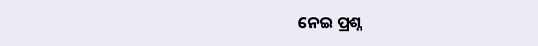ନେଇ ପ୍ରଶ୍ନ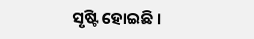ସୃଷ୍ଟି ହୋଇଛି ।